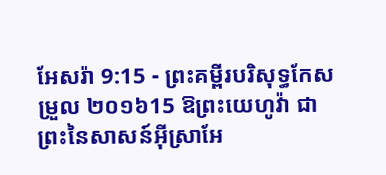អែសរ៉ា 9:15 - ព្រះគម្ពីរបរិសុទ្ធកែសម្រួល ២០១៦15 ឱព្រះយេហូវ៉ា ជាព្រះនៃសាសន៍អ៊ីស្រាអែ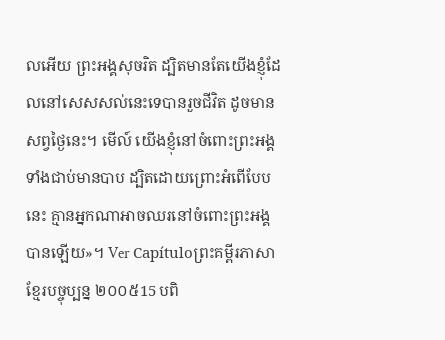លអើយ ព្រះអង្គសុចរិត ដ្បិតមានតែយើងខ្ញុំដែលនៅសេសសល់នេះទេបានរួចជីវិត ដូចមានសព្វថ្ងៃនេះ។ មើល៍ យើងខ្ញុំនៅចំពោះព្រះអង្គ ទាំងជាប់មានបាប ដ្បិតដោយព្រោះអំពើបែបនេះ គ្មានអ្នកណាអាចឈរនៅចំពោះព្រះអង្គបានឡើយ»។ Ver Capítuloព្រះគម្ពីរភាសាខ្មែរបច្ចុប្បន្ន ២០០៥15 បពិ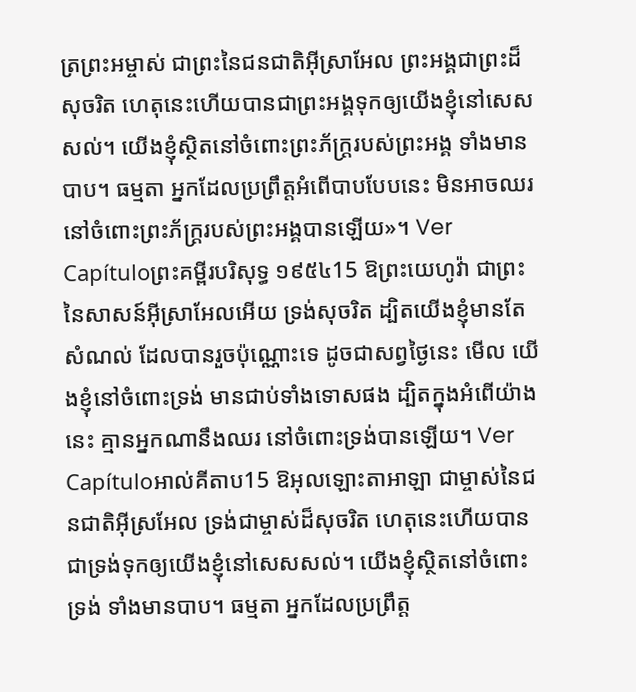ត្រព្រះអម្ចាស់ ជាព្រះនៃជនជាតិអ៊ីស្រាអែល ព្រះអង្គជាព្រះដ៏សុចរិត ហេតុនេះហើយបានជាព្រះអង្គទុកឲ្យយើងខ្ញុំនៅសេសសល់។ យើងខ្ញុំស្ថិតនៅចំពោះព្រះភ័ក្ត្ររបស់ព្រះអង្គ ទាំងមានបាប។ ធម្មតា អ្នកដែលប្រព្រឹត្តអំពើបាបបែបនេះ មិនអាចឈរនៅចំពោះព្រះភ័ក្ត្ររបស់ព្រះអង្គបានឡើយ»។ Ver Capítuloព្រះគម្ពីរបរិសុទ្ធ ១៩៥៤15 ឱព្រះយេហូវ៉ា ជាព្រះនៃសាសន៍អ៊ីស្រាអែលអើយ ទ្រង់សុចរិត ដ្បិតយើងខ្ញុំមានតែសំណល់ ដែលបានរួចប៉ុណ្ណោះទេ ដូចជាសព្វថ្ងៃនេះ មើល យើងខ្ញុំនៅចំពោះទ្រង់ មានជាប់ទាំងទោសផង ដ្បិតក្នុងអំពើយ៉ាងនេះ គ្មានអ្នកណានឹងឈរ នៅចំពោះទ្រង់បានឡើយ។ Ver Capítuloអាល់គីតាប15 ឱអុលឡោះតាអាឡា ជាម្ចាស់នៃជនជាតិអ៊ីស្រអែល ទ្រង់ជាម្ចាស់ដ៏សុចរិត ហេតុនេះហើយបានជាទ្រង់ទុកឲ្យយើងខ្ញុំនៅសេសសល់។ យើងខ្ញុំស្ថិតនៅចំពោះទ្រង់ ទាំងមានបាប។ ធម្មតា អ្នកដែលប្រព្រឹត្ត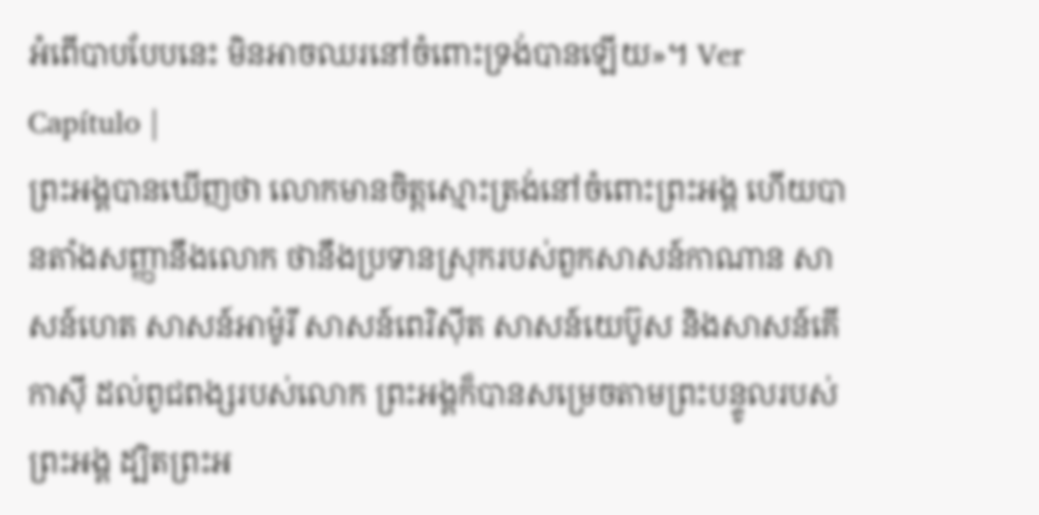អំពើបាបបែបនេះ មិនអាចឈរនៅចំពោះទ្រង់បានឡើយ»។ Ver Capítulo |
ព្រះអង្គបានឃើញថា លោកមានចិត្តស្មោះត្រង់នៅចំពោះព្រះអង្គ ហើយបានតាំងសញ្ញានឹងលោក ថានឹងប្រទានស្រុករបស់ពួកសាសន៍កាណាន សាសន៍ហេត សាសន៍អាម៉ូរី សាសន៍ពេរិស៊ីត សាសន៍យេប៊ូស និងសាសន៍គើកាស៊ី ដល់ពូជពង្សរបស់លោក ព្រះអង្គក៏បានសម្រេចតាមព្រះបន្ទូលរបស់ព្រះអង្គ ដ្បិតព្រះអ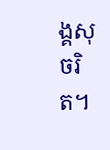ង្គសុចរិត។